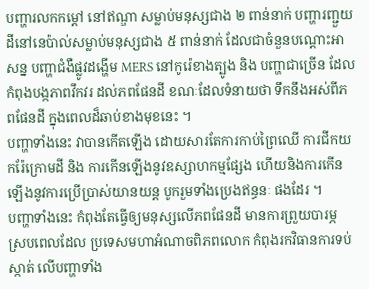បញ្ហារលកកម្តៅ នៅឥណ្ឌា សម្លាប់មនុស្សជាង ២ ពាន់នាក់ បញ្ហារញ្ជួយដីនៅនេប៉ាល់សម្លាប់មនុស្សជាង ៥ ពាន់នាក់ ដែលជាចំនួនបណ្តោះអាសន្ន បញ្ហាជំងឺផ្លូវដង្ហើម MERS នៅកូរ៉េខាងត្បូង និង បញ្ហាជាច្រើន ដែលកំពុងបង្កភាពវឹកវរ ដល់ភពផែនដី ខណៈដែលទំនាយថា ទឹកនឹងអស់ពីភពផែនដី ក្នុងពេលដ៏ឆាប់ខាងមុខនេះ ។
បញ្ហាទាំងនេះ វាបានកើតឡើង ដោយសារតែការកាប់ព្រៃឈើ ការជីកយករ៉ែក្រោមដី និង ការកើនឡើងនូវឧស្សាហកម្មផ្សែង ហើយនិងការកើនឡើងនូវការប្រើប្រាស់យានយន្ត បូករួមទាំងប្រេងឥន្ធនៈ ផងដែរ ។
បញ្ហាទាំងនេះ កំពុងតែធ្វើឲ្យមនុស្សលើភពផែនដី មានការព្រួយបារម្ភ ស្របពេលដែល ប្រទេសមហាអំណាចពិភពលោក កំពុងរកវិធានការទប់ស្កាត់ លើបញ្ហាទាំង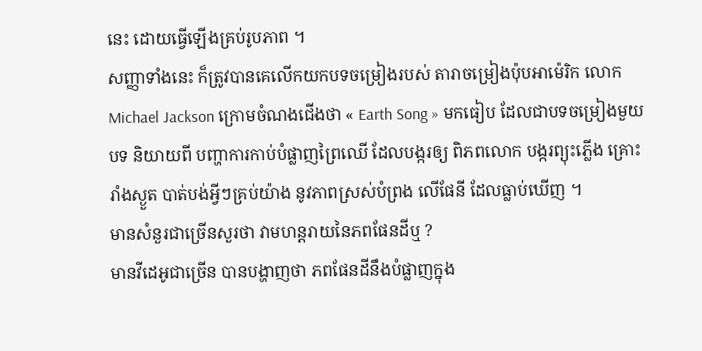នេះ ដោយធ្វើឡើងគ្រប់រូបភាព ។
សញ្ញាទាំងនេះ ក៏ត្រូវបានគេលើកយកបទចម្រៀងរបស់ តារាចម្រៀងប៉ុបអាម៉េរិក លោក Michael Jackson ក្រោមចំណងជើងថា « Earth Song » មកធៀប ដែលជាបទចម្រៀងមួយបទ និយាយពី បញ្ហាការកាប់បំផ្លាញព្រៃឈើ ដែលបង្ករឲ្យ ពិភពលោក បង្ករព្យុះភ្លើង គ្រោះរាំងស្ងួត បាត់បង់អ្វីៗគ្រប់យ៉ាង នូវភាពស្រស់បំព្រង លើផែនី ដែលធ្លាប់ឃើញ ។
មានសំនួរជាច្រើនសួរថា វាមហន្តរាយនៃភពផែនដីឬ ?
មានវីដេអូជាច្រើន បានបង្ហាញថា ភពផែនដីនឹងបំផ្លាញក្នុង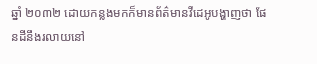ឆ្នាំ ២០៣២ ដោយកន្លងមកក៏មានព័ត៌មានវីដេអូបង្ហាញថា ផែនដីនឹងរលាយនៅ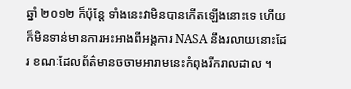ឆ្នាំ ២០១២ ក៏ប៉ុន្តែ ទាំងនេះវាមិនបានកើតឡើងនោះទេ ហើយក៏មិនទាន់មានការអះអាងពីអង្គការ NASA នឹងរលាយនោះដែរ ខណៈដែលព័ត៌មានចចាមអារាមនេះកំពុងរីករាលដាល ។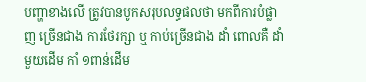បញ្ហាខាងលើ ត្រូវបានបូកសរុបលទ្ធផលថា មកពីការបំផ្លាញ ច្រើនជាង ការថែរក្សា ឬ កាប់ច្រើនជាង ដាំ ពោលគឺ ដាំមួយដើម កាំ ១ពាន់ដើម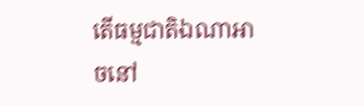តើធម្មជាតិឯណាអាចនៅ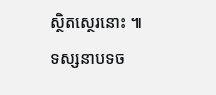ស្ថិតស្ថេរនោះ ៕
ទស្សនាបទច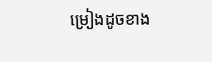ម្រៀងដូចខាង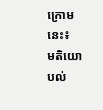ក្រោមនេះ៖
មតិយោបល់